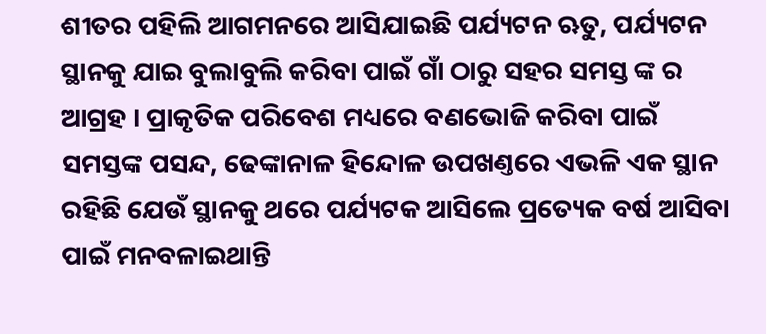ଶୀତର ପହିଲି ଆଗମନରେ ଆସିଯାଇଛି ପର୍ଯ୍ୟଟନ ଋତୁ, ପର୍ଯ୍ୟଟନ ସ୍ଥାନକୁ ଯାଇ ବୁଲାବୁଲି କରିବା ପାଇଁ ଗାଁ ଠାରୁ ସହର ସମସ୍ତ ଙ୍କ ର ଆଗ୍ରହ । ପ୍ରାକୃତିକ ପରିବେଶ ମଧ୍ୟରେ ବଣଭୋଜି କରିବା ପାଇଁ ସମସ୍ତଙ୍କ ପସନ୍ଦ, ଢେଙ୍କାନାଳ ହିନ୍ଦୋଳ ଉପଖଣ୍ତରେ ଏଭଳି ଏକ ସ୍ଥାନ ରହିଛି ଯେଉଁ ସ୍ଥାନକୁ ଥରେ ପର୍ଯ୍ୟଟକ ଆସିଲେ ପ୍ରତ୍ୟେକ ବର୍ଷ ଆସିବା ପାଇଁ ମନବଳାଇଥାନ୍ତି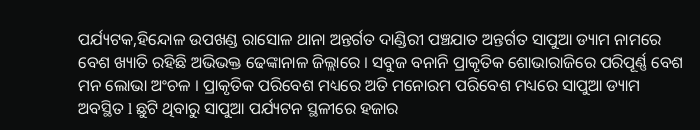ପର୍ଯ୍ୟଟକ,ହିନ୍ଦୋଳ ଉପଖଣ୍ଡ ରାସୋଳ ଥାନା ଅନ୍ତର୍ଗତ ଦାଣ୍ଡିରୀ ପଞ୍ଚଯାତ ଅନ୍ତର୍ଗତ ସାପୁଆ ଡ୍ୟାମ ନାମରେ ବେଶ ଖ୍ୟାତି ରହିଛି ଅଭିଭକ୍ତ ଢେଙ୍କାନାଳ ଜିଲ୍ଲାରେ । ସବୁଜ ବନାନି ପ୍ରାକୃତିକ ଶୋଭାରାଜିରେ ପରିପୂର୍ଣ୍ଣ ବେଶ ମନ ଲୋଭା ଅଂଚଳ । ପ୍ରାକୃତିକ ପରିବେଶ ମଧ୍ୟରେ ଅତି ମନୋରମ ପରିବେଶ ମଧ୍ୟରେ ସାପୁଆ ଡ୍ୟାମ ଅବସ୍ଥିତ l ଛୁଟି ଥିବାରୁ ସାପୁଆ ପର୍ଯ୍ୟଟନ ସ୍ଥଳୀରେ ହଜାର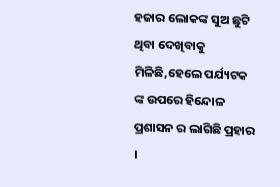ହଜାର ଲୋକଙ୍କ ସୁଅ ଛୁଟି ଥିବା ଦେଖିବାକୁ ମିଳିଛି,ହେଲେ ପର୍ଯ୍ୟଟକ ଙ୍କ ଉପରେ ହିନ୍ଦୋଳ ପ୍ରଶାସନ ର ଲାଗିଛି ପ୍ରହାର ।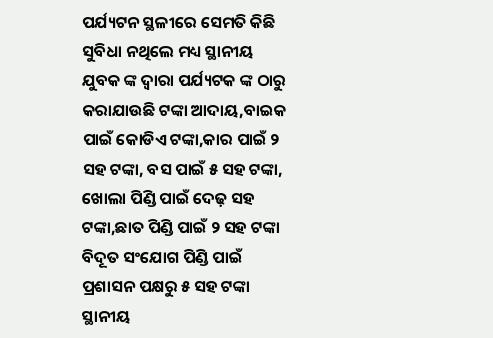ପର୍ଯ୍ୟଟନ ସ୍ଥଳୀରେ ସେମତି କିଛି ସୁବିଧା ନଥିଲେ ମଧ୍ୟ ସ୍ଥାନୀୟ ଯୁବକ ଙ୍କ ଦ୍ୱାରା ପର୍ଯ୍ୟଟକ ଙ୍କ ଠାରୁ କରାଯାଉଛି ଟଙ୍କା ଆଦାୟ,ବାଇକ ପାଇଁ କୋଡିଏ ଟଙ୍କା,କାର ପାଇଁ ୨ ସହ ଟଙ୍କା, ବସ ପାଇଁ ୫ ସହ ଟଙ୍କା, ଖୋଲା ପିଣ୍ଡି ପାଇଁ ଦେଢ଼ ସହ ଟଙ୍କା,ଛାତ ପିଣ୍ଡି ପାଇଁ ୨ ସହ ଟଙ୍କା ବିଦୂତ ସଂଯୋଗ ପିଣ୍ଡି ପାଇଁ ପ୍ରଶାସନ ପକ୍ଷରୁ ୫ ସହ ଟଙ୍କା ସ୍ଥାନୀୟ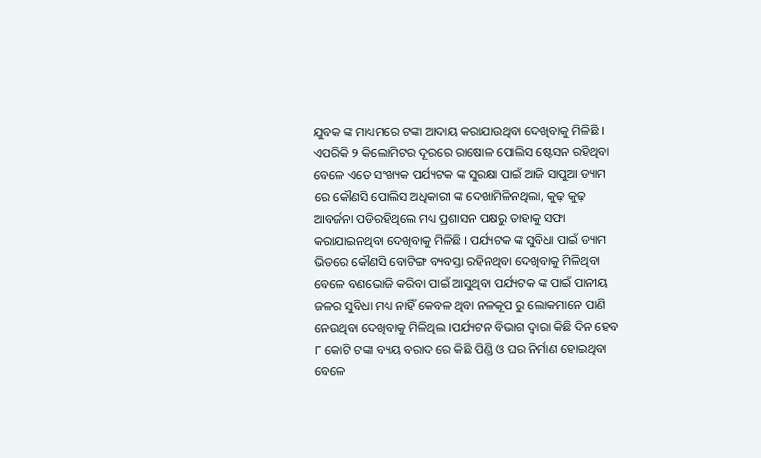ଯୁବକ ଙ୍କ ମାଧ୍ୟମରେ ଟଙ୍କା ଆଦାୟ କରାଯାଉଥିବା ଦେଖିବାକୁ ମିଳିଛି । ଏପରିକି ୨ କିଲୋମିଟର ଦୂରରେ ରାଷୋଳ ପୋଲିସ ଷ୍ଟେସନ ରହିଥିବା ବେଳେ ଏତେ ସଂଖ୍ୟକ ପର୍ଯ୍ୟଟକ ଙ୍କ ସୁରକ୍ଷା ପାଇଁ ଆଜି ସାପୁଆ ଡ୍ୟାମ ରେ କୌଣସି ପୋଲିସ ଅଧିକାରୀ ଙ୍କ ଦେଖାମିଳିନଥିଲା, କୁଢ଼ କୁଢ଼ ଆବର୍ଜନା ପଡିରହିଥିଲେ ମଧ୍ୟ ପ୍ରଶାସନ ପକ୍ଷରୁ ତାହାକୁ ସଫା କରାଯାଇନଥିବା ଦେଖିବାକୁ ମିଳିଛି । ପର୍ଯ୍ୟଟକ ଙ୍କ ସୁବିଧା ପାଇଁ ଡ୍ୟାମ ଭିତରେ କୌଣସି ବୋଟିଙ୍ଗ ବ୍ୟବସ୍ତା ରହିନଥିବା ଦେଖିବାକୁ ମିଳିଥିବା ବେଳେ ବଣଭୋଜି କରିବା ପାଇଁ ଆସୁଥିବା ପର୍ଯ୍ୟଟକ ଙ୍କ ପାଇଁ ପାନୀୟ ଜଳର ସୁବିଧା ମଧ୍ୟ ନାହିଁ କେବଳ ଥିବା ନଳକୂପ ରୁ ଲୋକମାନେ ପାଣି ନେଉଥିବା ଦେଖିବାକୁ ମିଳିଥିଲ ।ପର୍ଯ୍ୟଟନ ବିଭାଗ ଦ୍ୱାରା କିଛି ଦିନ ହେବ ୮ କୋଟି ଟଙ୍କା ବ୍ୟୟ ବରାଦ ରେ କିଛି ପିଣ୍ଡି ଓ ଘର ନିର୍ମାଣ ହୋଇଥିବା ବେଳେ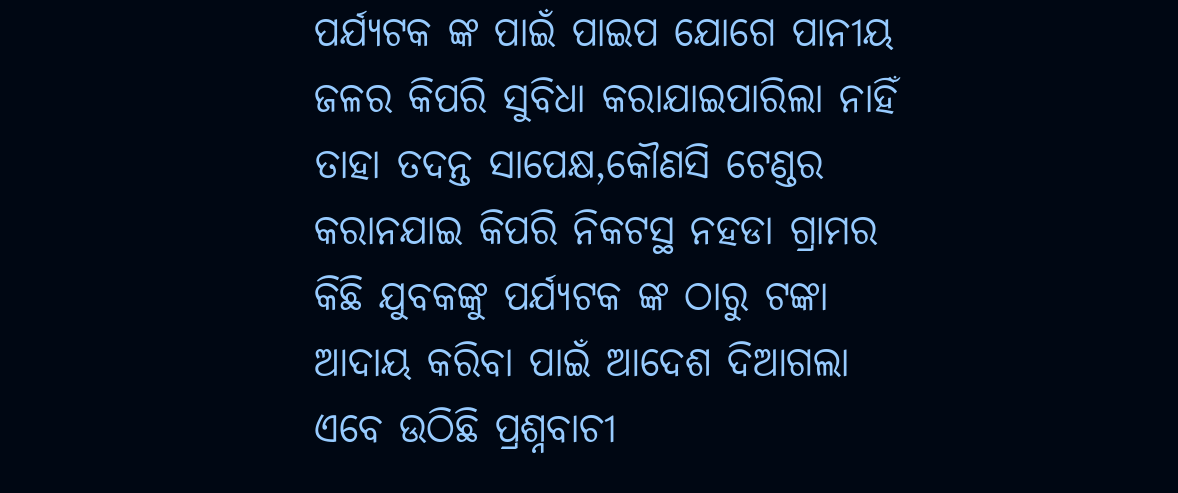ପର୍ଯ୍ୟଟକ ଙ୍କ ପାଇଁ ପାଇପ ଯୋଗେ ପାନୀୟ ଜଳର କିପରି ସୁବିଧା କରାଯାଇପାରିଲା ନାହିଁ ତାହା ତଦନ୍ତ ସାପେକ୍ଷ,କୌଣସି ଟେଣ୍ଡର କରାନଯାଇ କିପରି ନିକଟସ୍ଥ ନହଡା ଗ୍ରାମର କିଛି ଯୁବକଙ୍କୁ ପର୍ଯ୍ୟଟକ ଙ୍କ ଠାରୁ ଟଙ୍କା ଆଦାୟ କରିବା ପାଇଁ ଆଦେଶ ଦିଆଗଲା ଏବେ ଉଠିଛି ପ୍ରଶ୍ନବାଚୀ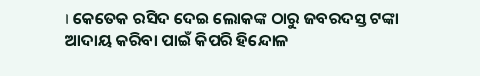। କେତେକ ରସିଦ ଦେଇ ଲୋକଙ୍କ ଠାରୁ ଜବରଦସ୍ତ ଟଙ୍କା ଆଦାୟ କରିବା ପାଇଁ କିପରି ହିନ୍ଦୋଳ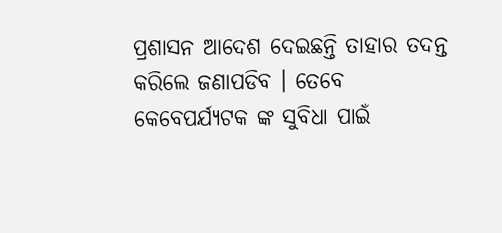ପ୍ରଶାସନ ଆଦେଶ ଦେଇଛନ୍ତି ତାହାର ତଦନ୍ତ କରିଲେ ଜଣାପଡିବ । ତେବେ କେବେପର୍ଯ୍ୟଟକ ଙ୍କ ସୁବିଧା ପାଇଁ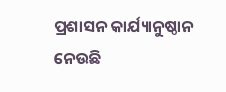ପ୍ରଶାସନ କାର୍ଯ୍ୟାନୁଷ୍ଠାନ ନେଉଛି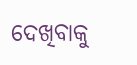ଦେଖିବାକୁ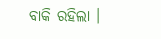ବାକି ରହିଲା ।